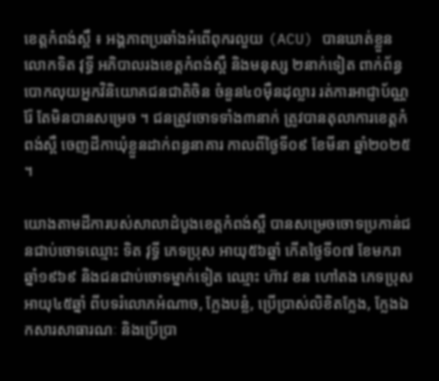ខេត្តកំពង់ស្ពឹ ៖ អង្គភាពប្រឆាំងអំពើពុករលួយ (ACU) បានឃាត់ខ្លួនលោកទិត វុទ្ធី អភិបាលរងខេត្តកំពង់ស្ពឺ និងមនុស្ស ២នាក់ទៀត ពាក់ព័ន្ធបោកលុយអ្នកវិនិយោគជនជាតិចិន ចំនួន៤០ម៉ឺនដុល្លារ រត់ការអាជ្ញាប័ណ្ណរ៉ែ តែមិនបានសម្រេច ។ ជនត្រូវចោទទាំង៣នាក់ ត្រូវបានតុលាការខេត្តកំពង់ស្ពឺ ចេញដីកាឃុំខ្លួនដាក់ពន្ធនាគារ កាលពីថ្ងៃទី០៩ ខែមីនា ឆ្នាំ២០២៥ ។

យោងតាមដីការបស់សាលាដំបូងខេត្តកំពង់ស្ពឺ បានសម្រេចចោទប្រកាន់ជនជាប់ចោទឈ្មោះ ទិត វុទ្ធី ភេទប្រុស អាយុ៥៦ឆ្នាំ កើតថ្ងៃទី០៧ ខែមករា ឆ្នាំ១៩៦៩ និងជនជាប់ចោទម្នាក់ទៀត ឈ្មោះ ហ៊ាវ ខន ហៅតង ភេទប្រុស អាយុ៤៥ឆ្នាំ ពីបទរំលោភអំណាច, ក្លែងបន្លំ, ប្រើប្រាស់លិខិតក្លែង, ក្លែងឯកសារសាធារណៈ និងប្រើប្រា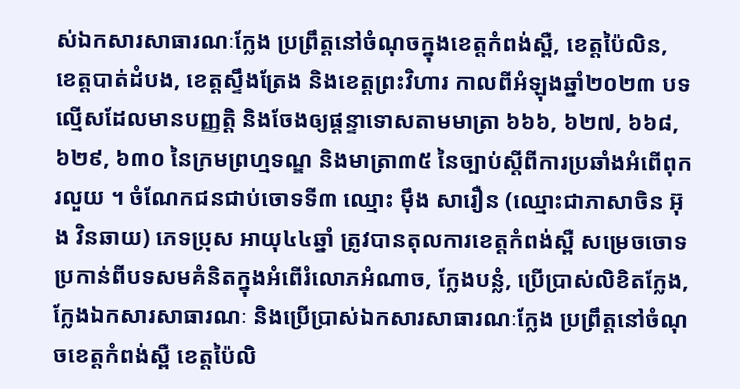ស់ឯកសារសាធារណៈក្លែង ប្រព្រឹត្តនៅចំណុចក្នុងខេត្តកំពង់ស្ពឺ, ខេត្តប៉ៃលិន, ខេត្តបាត់ដំបង, ខេត្តស្ទឹងត្រែង និងខេត្តព្រះវិហារ កាលពីអំឡុងឆ្នាំ២០២៣ បទល្មើសដែលមានបញ្ញត្តិ និងចែងឲ្យផ្ដន្ទាទោសតាមមាត្រា ៦៦៦, ៦២៧, ៦៦៨, ៦២៩, ៦៣០ នៃក្រមព្រហ្មទណ្ឌ និងមាត្រា៣៥ នៃច្បាប់ស្តីពីការប្រឆាំងអំពើពុករលួយ ។ ចំណែកជនជាប់ចោទទី៣ ឈ្មោះ ម៉ឹង សារឿន (ឈ្មោះជាភាសាចិន អ៊ុង វិនឆាយ) ភេទប្រុស អាយុ៤៤ឆ្នាំ ត្រូវបានតុលការខេត្តកំពង់ស្ពឺ សម្រេចចោទប្រកាន់ពីបទសមគំនិតក្នុងអំពើរំលោភអំណាច, ក្លែងបន្លំ, ប្រើប្រាស់លិខិតក្លែង, ក្លែងឯកសារសាធារណៈ និងប្រើប្រាស់ឯកសារសាធារណៈក្លែង ប្រព្រឹត្តនៅចំណុចខេត្តកំពង់ស្ពឺ ខេត្តប៉ៃលិ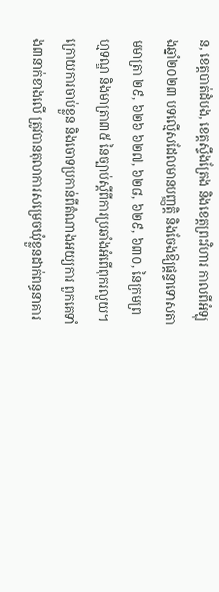ន, ខេត្តបាត់ដំបង, ខេត្តស្ទឹងត្រែង និងខេត្តព្រះវិហារ កាលពីអំឡុងឆ្នាំ២០២៣ បទល្មើសដែលមានបញ្ញត្តិ និងចែងឱ្យផ្តន្ទាទោសតាមមាត្រា ២៩, ៦២៦ ៦២៧, ៦២៨, ៦២៩, ៦៣០, នៃក្រមព្រហ្មទណ្ឌ និងមាត្រា៣៥ នៃច្បាប់ស្តីពីការប្រឆាំងអំពើពុករលួយ។
ក្រោយការចាប់ខ្លួន និងចោទប្រកាន់ពីតំណាងអយ្យការ ពួកគេទាំង៣នាក់ខាងលើ ត្រូវបានតុលាការសម្រេចឃុំខ្លួនដាក់ពន្ធនាគារ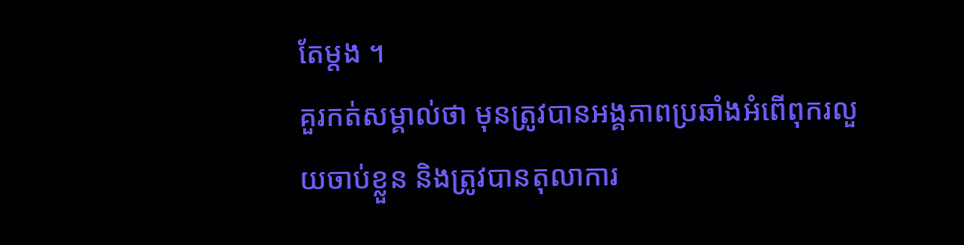តែម្តង ។
គួរកត់សម្គាល់ថា មុនត្រូវបានអង្គភាពប្រឆាំងអំពើពុករលួយចាប់ខ្លួន និងត្រូវបានតុលាការ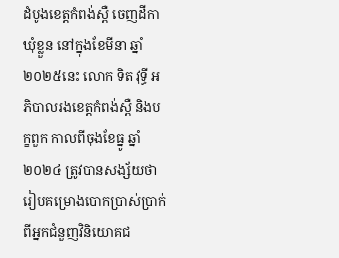ដំបូងខេត្តកំពង់ស្ពឺ ចេញដីកាឃុំខ្លួន នៅក្នុងខែមីនា ឆ្នាំ២០២៥នេះ លោក ទិត វុទ្ធី អភិបាលរងខេត្តកំពង់ស្ពឺ និងបក្ខពួក កាលពីចុងខែធ្នូ ឆ្នាំ២០២៤ ត្រូវបានសង្ស័យថា រៀបគម្រោងបោកប្រាស់ប្រាក់ពីអ្នកជំនួញវិនិយោគជ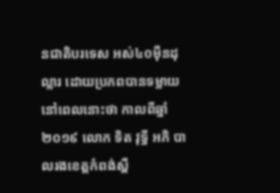នជាតិបរទេស អស់៤០ម៉ឺនដុល្លារ ដោយប្រភពបានទម្លាយនៅពេលនោះថា កាលពីឆ្នាំ២០១៩ លោក ទិត វុទ្ធី អភិ បាលរងខេត្តកំពង់ស្ពឺ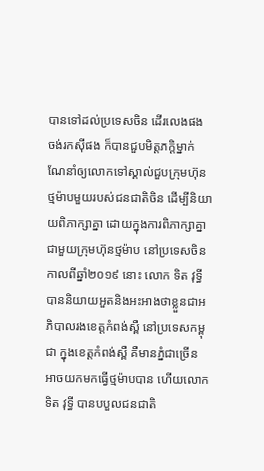បានទៅដល់ប្រទេសចិន ដើរលេងផង ចង់រកស៊ីផង ក៏បានជួបមិត្តភក្ដិម្នាក់ ណែនាំឲ្យលោកទៅស្គាល់ជួបក្រុមហ៊ុនថ្មម៉ាបមួយរបស់ជនជាតិចិន ដើម្បីនិយាយពិភាក្សាគ្នា ដោយក្នុងការពិភាក្សាគ្នាជាមួយក្រុមហ៊ុនថ្មម៉ាប នៅប្រទេសចិន កាលពីឆ្នាំ២០១៩ នោះ លោក ទិត វុទ្ធី បាននិយាយអួតនិងអះអាងថាខ្លួនជាអភិបាលរងខេត្តកំពង់ស្ពឺ នៅប្រទេសកម្ពុជា ក្នុងខេត្តកំពង់ស្ពឺ គឺមានភ្នំជាច្រើន អាចយកមកធ្វើថ្មម៉ាបបាន ហើយលោក ទិត វុទ្ធី បានបបួលជនជាតិ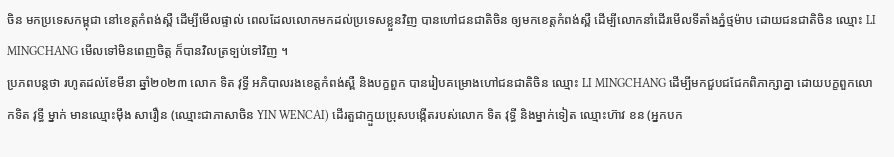ចិន មកប្រទេសកម្ពុជា នៅខេត្តកំពង់ស្ពឺ ដើម្បីមើលផ្ទាល់ ពេលដែលលោកមកដល់ប្រទេសខ្លួនវិញ បានហៅជនជាតិចិន ឲ្យមកខេត្តកំពង់ស្ពឺ ដើម្បីលោកនាំដើរមើលទីតាំងភ្នំថ្មម៉ាប ដោយជនជាតិចិន ឈ្មោះ LI MINGCHANG មើលទៅមិនពេញចិត្ត ក៏បានវិលត្រទ្បប់ទៅវិញ ។
ប្រភពបន្តថា រហូតដល់ខែមីនា ឆ្នាំ២០២៣ លោក ទិត វុទ្ធី អភិបាលរងខេត្តកំពង់ស្ពឺ និងបក្ខពួក បានរៀបគម្រោងហៅជនជាតិចិន ឈ្មោះ LI MINGCHANG ដើម្បីមកជួបជជែកពិភាក្សាគ្នា ដោយបក្ខពួកលោកទិត វុទ្ធី ម្នាក់ មានឈ្មោះម៉ឹង សារឿន (ឈ្មោះជាភាសាចិន YIN WENCAI) ដើរតួជាក្មួយប្រុសបង្កើតរបស់លោក ទិត វុទ្ធី និងម្នាក់ទៀត ឈ្មោះហ៊ាវ ខន (អ្នកបក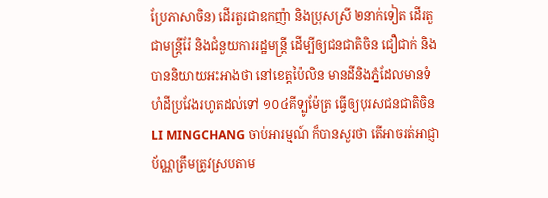ប្រែភាសាចិន) ដើរតួរជាឧកញ៉ា និងប្រុសស្រី ២នាក់ទៀត ដើរតួជាមន្រ្តីរ៉ែ និងជំនួយការរដ្ឋមន្រ្តី ដើម្បីឲ្យជនជាតិចិន ជឿជាក់ និងបាននិយាយអះអាងថា នៅខេត្តប៉ៃលិន មានដីនិងភ្នំដែលមានទំហំដីប្រវែងរហូតដល់ទៅ ១០៤គីទ្បូម៉ែត្រ ធ្វើឲ្យបុរសជនជាតិចិន LI MINGCHANG ចាប់អារម្មណ៍ ក៏បានសួរថា តើអាចរត់អាជ្ញាប័ណ្ណត្រឹមត្រូវស្របតាម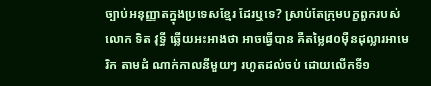ច្បាប់អនុញ្ញាតក្នុងប្រទេសខ្មែរ ដែរឬទេ? ស្រាប់តែក្រុមបក្ខពួករបស់លោក ទិត វុទ្ធី ឆ្លើយអះអាងថា អាចធ្វើបាន គឺតម្លៃ៨០ម៉ឺនដុល្លារអាមេរិក តាមដំ ណាក់កាលនីមួយៗ រហូតដល់ចប់ ដោយលើកទី១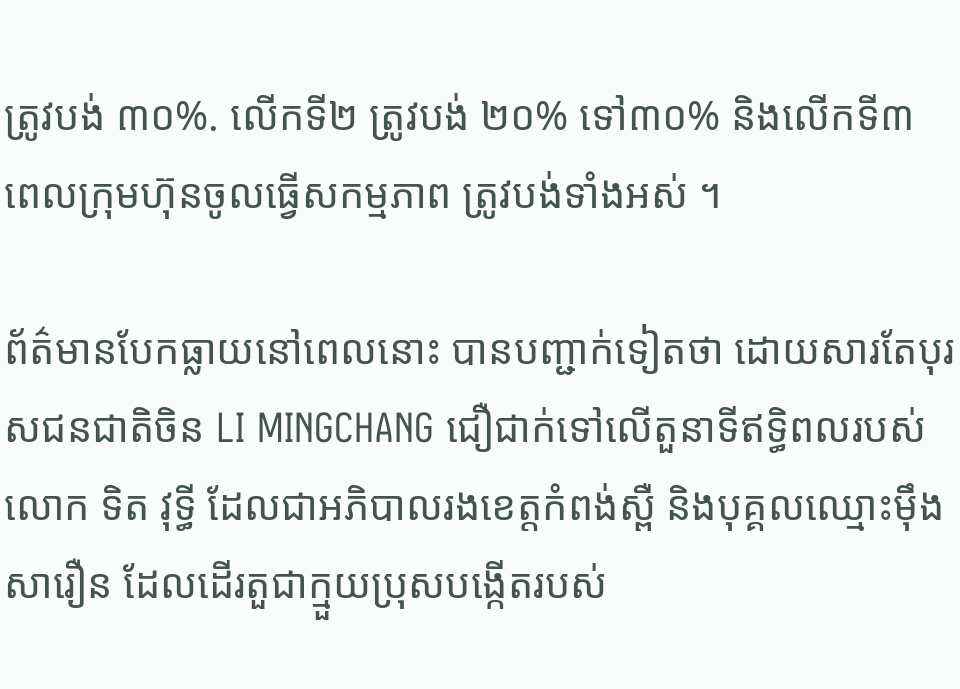ត្រូវបង់ ៣០%. លើកទី២ ត្រូវបង់ ២០% ទៅ៣០% និងលើកទី៣ ពេលក្រុមហ៊ុនចូលធ្វើសកម្មភាព ត្រូវបង់ទាំងអស់ ។

ព័ត៌មានបែកធ្លាយនៅពេលនោះ បានបញ្ជាក់ទៀតថា ដោយសារតែបុរសជនជាតិចិន LI MINGCHANG ជឿជាក់ទៅលើតួនាទីឥទ្ធិពលរបស់លោក ទិត វុទ្ធី ដែលជាអភិបាលរងខេត្តកំពង់ស្ពឺ និងបុគ្គលឈ្មោះម៉ឹង សារឿន ដែលដើរតួជាក្មួយប្រុសបង្កើតរបស់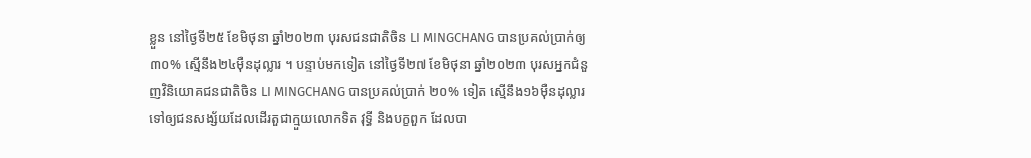ខ្លួន នៅថ្ងៃទី២៥ ខែមិថុនា ឆ្នាំ២០២៣ បុរសជនជាតិចិន LI MINGCHANG បានប្រគល់ប្រាក់ឲ្យ ៣០% ស្មើនឹង២៤ម៉ឺនដុល្លារ ។ បន្ទាប់មកទៀត នៅថ្ងៃទី២៧ ខែមិថុនា ឆ្នាំ២០២៣ បុរសអ្នកជំនួញវិនិយោគជនជាតិចិន LI MINGCHANG បានប្រគល់ប្រាក់ ២០% ទៀត ស្មើនឹង១៦ម៉ឺនដុល្លារ ទៅឲ្យជនសង្ស័យដែលដើរតួជាក្មួយលោកទិត វុទ្ធី និងបក្ខពួក ដែលបា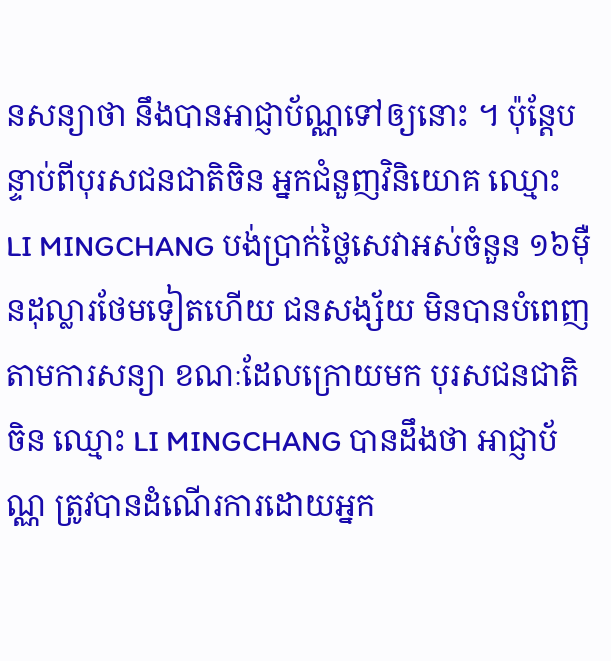នសន្យាថា នឹងបានអាជ្ញាប័ណ្ណទៅឲ្យនោះ ។ ប៉ុន្តែបន្ទាប់ពីបុរសជនជាតិចិន អ្នកជំនួញវិនិយោគ ឈ្មោះ LI MINGCHANG បង់ប្រាក់ថ្លៃសេវាអស់ចំនួន ១៦ម៉ឺនដុល្លារថែមទៀតហើយ ជនសង្ស័យ មិនបានបំពេញតាមការសន្យា ខណៈដែលក្រោយមក បុរសជនជាតិចិន ឈ្មោះ LI MINGCHANG បានដឹងថា អាជ្ញាប័ណ្ណ ត្រូវបានដំណើរការដោយអ្នក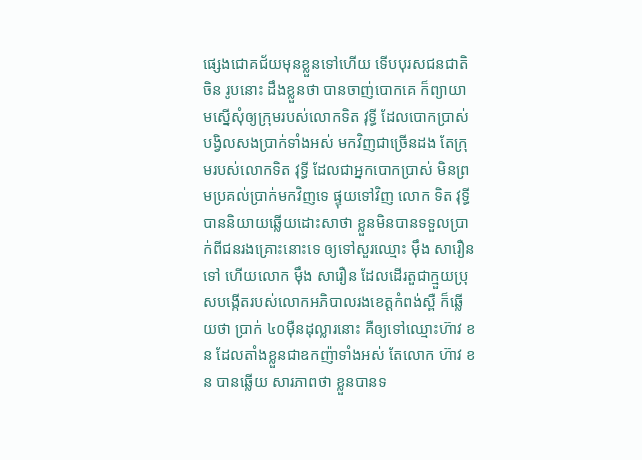ផ្សេងជោគជ័យមុនខ្លួនទៅហើយ ទើបបុរសជនជាតិចិន រូបនោះ ដឹងខ្លួនថា បានចាញ់បោកគេ ក៏ព្យាយាមស្នើសុំឲ្យក្រុមរបស់លោកទិត វុទ្ធី ដែលបោកប្រាស់បង្វិលសងប្រាក់ទាំងអស់ មកវិញជាច្រើនដង តែក្រុមរបស់លោកទិត វុទ្ធី ដែលជាអ្នកបោកប្រាស់ មិនព្រមប្រគល់ប្រាក់មកវិញទេ ផ្ទុយទៅវិញ លោក ទិត វុទ្ធី បាននិយាយឆ្លើយដោះសាថា ខ្លួនមិនបានទទួលប្រាក់ពីជនរងគ្រោះនោះទេ ឲ្យទៅសួរឈ្មោះ ម៉ឹង សារឿន ទៅ ហើយលោក ម៉ឹង សារឿន ដែលដើរតួជាក្មួយប្រុសបង្កើតរបស់លោកអភិបាលរងខេត្តកំពង់ស្ពឺ ក៏ឆ្លើយថា ប្រាក់ ៤០ម៉ឺនដុល្លារនោះ គឺឲ្យទៅឈ្មោះហ៊ាវ ខន ដែលតាំងខ្លួនជាឧកញ៉ាទាំងអស់ តែលោក ហ៊ាវ ខន បានឆ្លើយ សារភាពថា ខ្លួនបានទ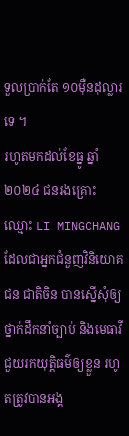ទួលប្រាក់តែ ១០ម៉ឺនដុល្លារទេ ។
រហូតមកដល់ខែធ្នូ ឆ្នាំ២០២៤ ជនរងគ្រោះឈ្មោះ LI MINGCHANG ដែលជាអ្នកជំនួញវិនិយោគជន ជាតិចិន បានស្នើសុំឲ្យថ្នាក់ដឹកនាំច្បាប់ និងមេធាវី ជួយរកយុត្តិធម៌ឲ្យខ្លួន រហូតត្រូវបានអង្គ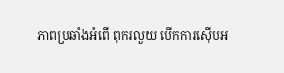ភាពប្រឆាំងអំពើ ពុករលួយ បើកការស៊ើបអ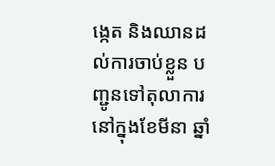ង្កេត និងឈានដល់ការចាប់ខ្លួន បញ្ជូនទៅតុលាការ នៅក្នុងខែមីនា ឆ្នាំ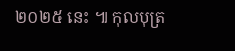២០២៥ នេះ ៕ កុលបុត្រ